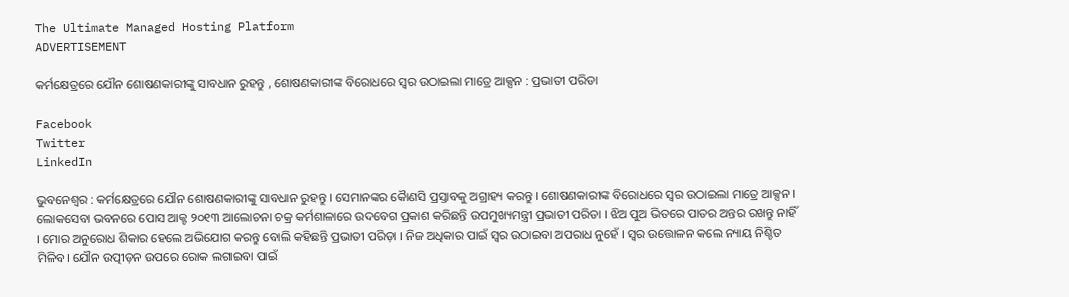The Ultimate Managed Hosting Platform
ADVERTISEMENT

କର୍ମକ୍ଷେତ୍ରରେ ଯୌନ ଶୋଷଣକାରୀଙ୍କୁ ସାବଧାନ ରୁହନ୍ତୁ , ଶୋଷଣକାରୀଙ୍କ ବିରୋଧରେ ସ୍ୱର ଉଠାଇଲା ମାତ୍ରେ ଆକ୍ସନ : ପ୍ରଭାତୀ ପରିଡା

Facebook
Twitter
LinkedIn

ଭୁବନେଶ୍ୱର : କର୍ମକ୍ଷେତ୍ରରେ ଯୌନ ଶୋଷଣକାରୀଙ୍କୁ ସାବଧାନ ରୁହନ୍ତୁ । ସେମାନଙ୍କର କୈାଣସି ପ୍ରସ୍ତାବକୁ ଅଗ୍ରାହ୍ୟ କରନ୍ତୁ । ଶୋଷଣକାରୀଙ୍କ ବିରୋଧରେ ସ୍ୱର ଉଠାଇଲା ମାତ୍ରେ ଆକ୍ସନ । ଲୋକସେବା ଭବନରେ ପୋସ ଆକ୍ଟ ୨୦୧୩ ଆଲୋଚନା ଚକ୍ର କର୍ମଶାଳାରେ ଉଦବେଗ ପ୍ରକାଶ କରିଛନ୍ତି ଉପମୁଖ୍ୟମନ୍ତ୍ରୀ ପ୍ରଭାତୀ ପରିଡା । ଝିଅ ପୁଅ ଭିତରେ ପାତର ଅନ୍ତର ରଖନ୍ତୁ ନାହିଁ । ମୋର ଅନୁରୋଧ ଶିକାର ହେଲେ ଅଭିଯୋଗ କରନ୍ତୁ ବୋଲି କହିଛନ୍ତି ପ୍ରଭାତୀ ପରିଡ଼ା । ନିଜ ଅଧିକାର ପାଇଁ ସ୍ବର ଉଠାଇବା ଅପରାଧ ନୁହେଁ । ସ୍ବର ଉତ୍ତୋଳନ କଲେ ନ୍ୟାୟ ନିଶ୍ଚିତ ମିଳିବ। ଯୌନ ଉତ୍ପୀଡ଼ନ ଉପରେ ରୋକ ଲଗାଇବା ପାଇଁ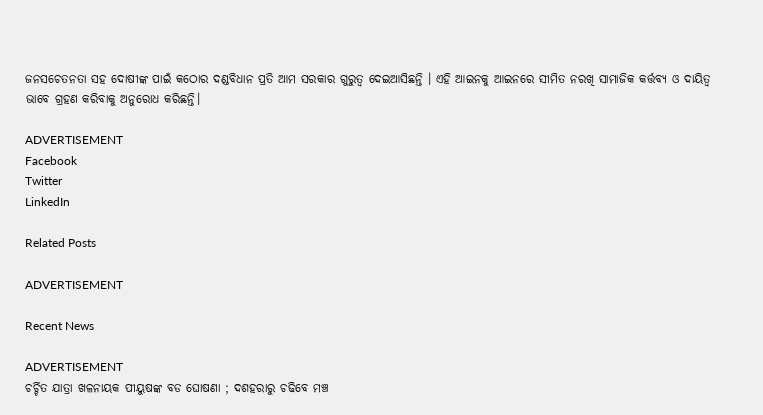ଜନସଚେତନତା ସହ ଦୋଷୀଙ୍କ ପାଇଁ କଠୋର ଦଣ୍ଡବିଧାନ ପ୍ରତି ଆମ ସରକାର ଗୁରୁତ୍ବ ଦେଇଆସିଛନ୍ତି । ଏହି ଆଇନକୁ ଆଇନରେ ସୀମିତ ନରଖି ସାମାଜିକ କର୍ତ୍ତବ୍ୟ ଓ ଦାୟିତ୍ବ ଭାବେ ଗ୍ରହଣ କରିବାକୁ ଅନୁରୋଧ କରିଛନ୍ତି।

ADVERTISEMENT
Facebook
Twitter
LinkedIn

Related Posts

ADVERTISEMENT

Recent News

ADVERTISEMENT
ଚର୍ଚ୍ଚିତ ଯାତ୍ରା ଖଳନାୟକ ପୀୟୁଷଙ୍କ ବଡ ଘୋଷଣା ; ଦଶହରାରୁ ଚଢିବେ ମଞ୍ଚ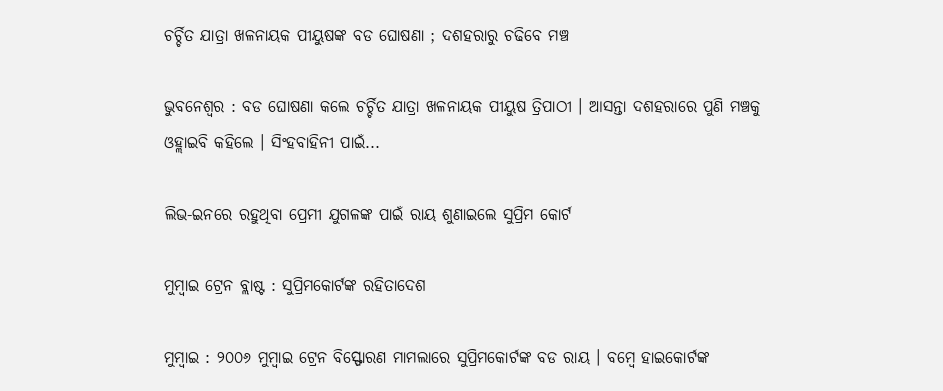ଚର୍ଚ୍ଚିତ ଯାତ୍ରା ଖଳନାୟକ ପୀୟୁଷଙ୍କ ବଡ ଘୋଷଣା ; ଦଶହରାରୁ ଚଢିବେ ମଞ୍ଚ

ଭୁବନେଶ୍ୱର : ବଡ ଘୋଷଣା କଲେ ଚର୍ଚ୍ଚିତ ଯାତ୍ରା ଖଳନାୟକ ପୀୟୁଷ ତ୍ରିପାଠୀ । ଆସନ୍ତା ଦଶହରାରେ ପୁଣି ମଞ୍ଚକୁ ଓହ୍ଲାଇବି କହିଲେ । ସିଂହବାହିନୀ ପାଇଁ...

ଲିଭ-ଇନରେ ରହୁଥିବା ପ୍ରେମୀ ଯୁଗଳଙ୍କ ପାଇଁ ରାୟ ଶୁଣାଇଲେ ସୁପ୍ରିମ କୋର୍ଟ

ମୁମ୍ବାଇ ଟ୍ରେନ ବ୍ଲାଷ୍ଟ : ସୁପ୍ରିମକୋର୍ଟଙ୍କ ରହିତାଦେଶ

ମୁମ୍ବାଇ : ୨୦୦୬ ମୁମ୍ବାଇ ଟ୍ରେନ ବିସ୍ଫୋରଣ ମାମଲାରେ ସୁପ୍ରିମକୋର୍ଟଙ୍କ ବଡ ରାୟ । ବମ୍ବେ ହାଇକୋର୍ଟଙ୍କ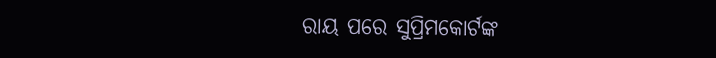ରାୟ ପରେ ସୁପ୍ରିମକୋର୍ଟଙ୍କ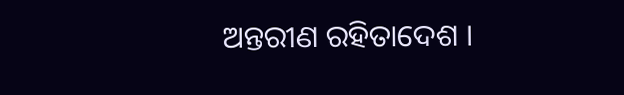ଅନ୍ତରୀଣ ରହିତାଦେଶ ।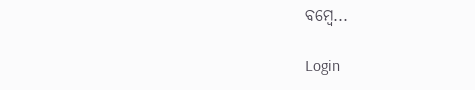ବମ୍ବେ...

Login